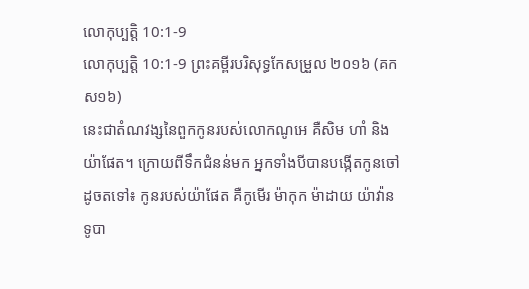លោកុប្បត្តិ 10:1-9
លោកុប្បត្តិ 10:1-9 ព្រះគម្ពីរបរិសុទ្ធកែសម្រួល ២០១៦ (គកស១៦)
នេះជាតំណវង្សនៃពួកកូនរបស់លោកណូអេ គឺសិម ហាំ និងយ៉ាផែត។ ក្រោយពីទឹកជំនន់មក អ្នកទាំងបីបានបង្កើតកូនចៅដូចតទៅ៖ កូនរបស់យ៉ាផែត គឺកូមើរ ម៉ាកុក ម៉ាដាយ យ៉ាវ៉ាន ទូបា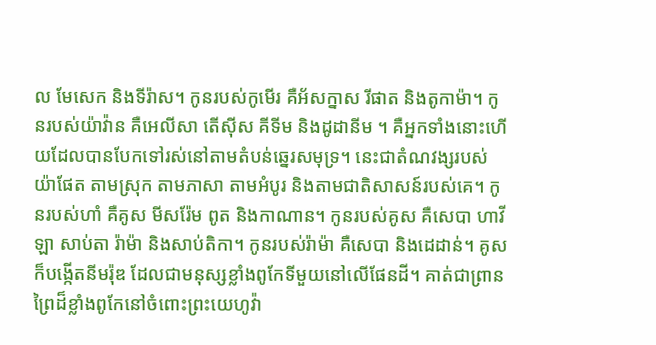ល មែសេក និងទីរ៉ាស។ កូនរបស់កូមើរ គឺអ័សក្នាស រីផាត និងតូកាម៉ា។ កូនរបស់យ៉ាវ៉ាន គឺអេលីសា តើស៊ីស គីទីម និងដូដានីម ។ គឺអ្នកទាំងនោះហើយដែលបានបែកទៅរស់នៅតាមតំបន់ឆ្នេរសមុទ្រ។ នេះជាតំណវង្សរបស់យ៉ាផែត តាមស្រុក តាមភាសា តាមអំបូរ និងតាមជាតិសាសន៍របស់គេ។ កូនរបស់ហាំ គឺគូស មីសរ៉ែម ពូត និងកាណាន។ កូនរបស់គូស គឺសេបា ហាវីឡា សាប់តា រ៉ាម៉ា និងសាប់តិកា។ កូនរបស់រ៉ាម៉ា គឺសេបា និងដេដាន់។ គូសក៏បង្កើតនីមរ៉ុឌ ដែលជាមនុស្សខ្លាំងពូកែទីមួយនៅលើផែនដី។ គាត់ជាព្រានព្រៃដ៏ខ្លាំងពូកែនៅចំពោះព្រះយេហូវ៉ា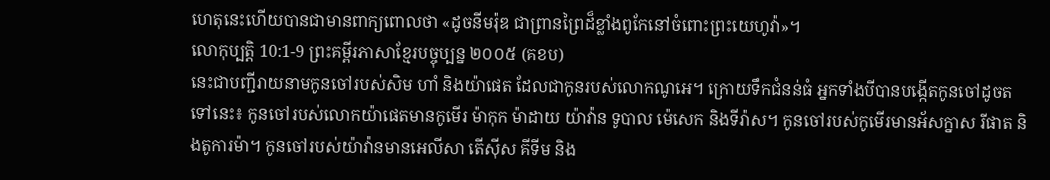ហេតុនេះហើយបានជាមានពាក្យពោលថា «ដូចនីមរ៉ុឌ ជាព្រានព្រៃដ៏ខ្លាំងពូកែនៅចំពោះព្រះយេហូវ៉ា»។
លោកុប្បត្តិ 10:1-9 ព្រះគម្ពីរភាសាខ្មែរបច្ចុប្បន្ន ២០០៥ (គខប)
នេះជាបញ្ជីរាយនាមកូនចៅរបស់សិម ហាំ និងយ៉ាផេត ដែលជាកូនរបស់លោកណូអេ។ ក្រោយទឹកជំនន់ធំ អ្នកទាំងបីបានបង្កើតកូនចៅដូចតទៅនេះ៖ កូនចៅរបស់លោកយ៉ាផេតមានកូមើរ ម៉ាកុក ម៉ាដាយ យ៉ាវ៉ាន ទូបាល ម៉េសេក និងទីរ៉ាស។ កូនចៅរបស់កូមើរមានអ័សក្នាស រីផាត និងតូការម៉ា។ កូនចៅរបស់យ៉ាវ៉ានមានអេលីសា តើស៊ីស គីទីម និង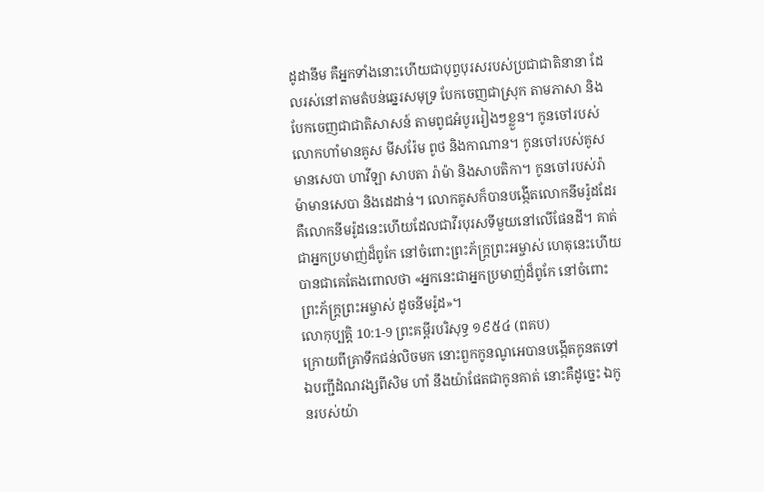ដូដានីម គឺអ្នកទាំងនោះហើយជាបុព្វបុរសរបស់ប្រជាជាតិនានា ដែលរស់នៅតាមតំបន់ឆ្នេរសមុទ្រ បែកចេញជាស្រុក តាមភាសា និងបែកចេញជាជាតិសាសន៍ តាមពូជអំបូររៀងៗខ្លួន។ កូនចៅរបស់លោកហាំមានគូស មីសរ៉ែម ពូថ និងកាណាន។ កូនចៅរបស់គូសមានសេបា ហាវីឡា សាបតា រ៉ាម៉ា និងសាបតិកា។ កូនចៅរបស់រ៉ាម៉ាមានសេបា និងដេដាន់។ លោកគូសក៏បានបង្កើតលោកនីមរ៉ូដដែរ គឺលោកនីមរ៉ូដនេះហើយដែលជាវីរបុរសទីមួយនៅលើផែនដី។ គាត់ជាអ្នកប្រមាញ់ដ៏ពូកែ នៅចំពោះព្រះភ័ក្ត្រព្រះអម្ចាស់ ហេតុនេះហើយបានជាគេតែងពោលថា «អ្នកនេះជាអ្នកប្រមាញ់ដ៏ពូកែ នៅចំពោះព្រះភ័ក្ត្រព្រះអម្ចាស់ ដូចនីមរ៉ូដ»។
លោកុប្បត្តិ 10:1-9 ព្រះគម្ពីរបរិសុទ្ធ ១៩៥៤ (ពគប)
ក្រោយពីគ្រាទឹកជន់លិចមក នោះពួកកូនណូអេបានបង្កើតកូនតទៅ ឯបញ្ជីដំណវង្សពីសិម ហាំ នឹងយ៉ាផែតជាកូនគាត់ នោះគឺដូច្នេះ ឯកូនរបស់យ៉ា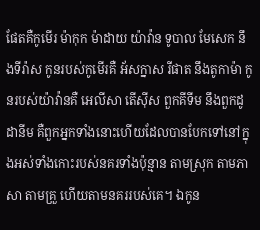ផែតគឺកូមើរ ម៉ាកុក ម៉ាដាយ យ៉ាវ៉ាន ទូបាល មែសេក នឹងទីរ៉ាស កូនរបស់កូមើរគឺ អ័សក្នាស រីផាត នឹងតូកាម៉ា កូនរបស់យ៉ាវ៉ានគឺ អេលីសា តើស៊ីស ពួកគីទីម នឹងពួកដូដានីម គឺពួកអ្នកទាំងនោះហើយដែលបានបែកទៅនៅក្នុងអស់ទាំងកោះរបស់នគរទាំងប៉ុន្មាន តាមស្រុក តាមភាសា តាមគ្រួ ហើយតាមនគររបស់គេ។ ឯកូន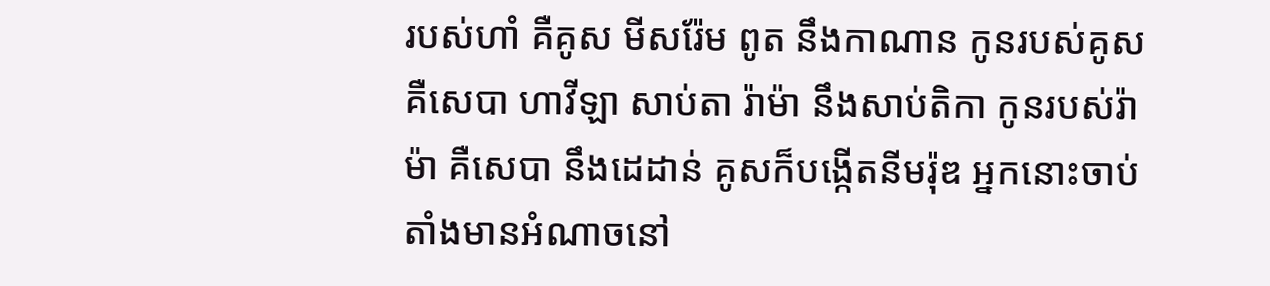របស់ហាំ គឺគូស មីសរ៉ែម ពូត នឹងកាណាន កូនរបស់គូស គឺសេបា ហាវីឡា សាប់តា រ៉ាម៉ា នឹងសាប់តិកា កូនរបស់រ៉ាម៉ា គឺសេបា នឹងដេដាន់ គូសក៏បង្កើតនីមរ៉ុឌ អ្នកនោះចាប់តាំងមានអំណាចនៅ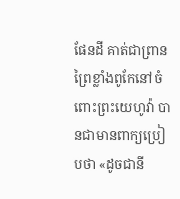ផែនដី គាត់ជាព្រានព្រៃខ្លាំងពូកែនៅចំពោះព្រះយេហូវ៉ា បានជាមានពាក្យប្រៀបថា «ដូចជានី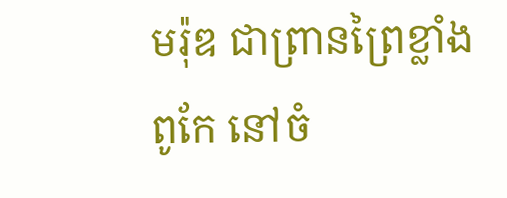មរ៉ុឌ ជាព្រានព្រៃខ្លាំងពូកែ នៅចំ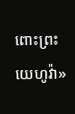ពោះព្រះយេហូវ៉ា»